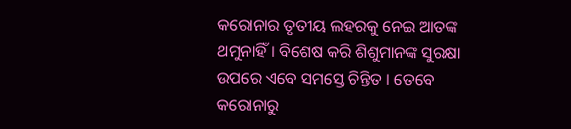କରୋନାର ତୃତୀୟ ଲହରକୁ ନେଇ ଆତଙ୍କ ଥମୁନାହିଁ। ବିଶେଷ କରି ଶିଶୁମାନଙ୍କ ସୁରକ୍ଷା ଉପରେ ଏବେ ସମସ୍ତେ ଚିନ୍ତିତ । ତେବେ କରୋନାରୁ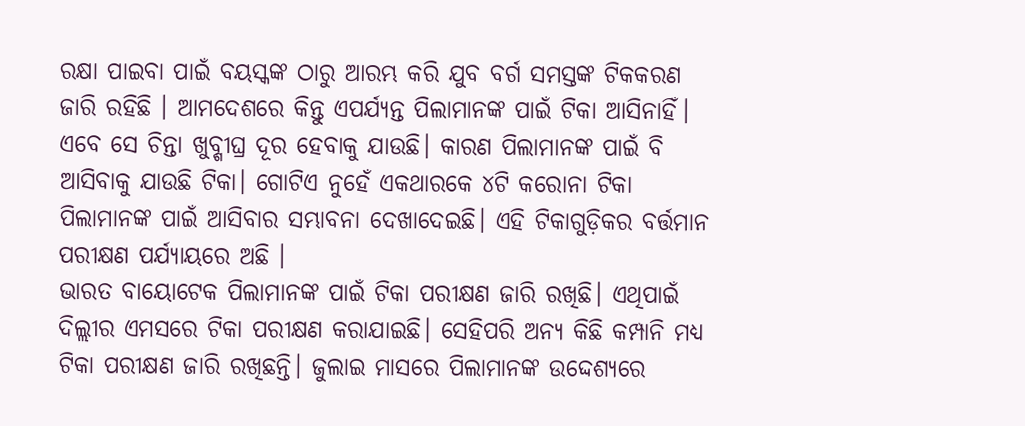ରକ୍ଷା ପାଇବା ପାଇଁ ବୟସ୍କଙ୍କ ଠାରୁ ଆରମ୍ଭ କରି ଯୁବ ବର୍ଗ ସମସ୍ତଙ୍କ ଟିକକରଣ ଜାରି ରହିଛି । ଆମଦେଶରେ କିନ୍ତୁ ଏପର୍ଯ୍ୟନ୍ତ ପିଲାମାନଙ୍କ ପାଇଁ ଟିକା ଆସିନାହିଁ। ଏବେ ସେ ଚିନ୍ତା ଖୁବ୍ଶୀଘ୍ର ଦୂର ହେବାକୁ ଯାଉଛି। କାରଣ ପିଲାମାନଙ୍କ ପାଇଁ ବି ଆସିବାକୁ ଯାଉଛି ଟିକା। ଗୋଟିଏ ନୁହେଁ ଏକଥାରକେ ୪ଟି କରୋନା ଟିକା ପିଲାମାନଙ୍କ ପାଇଁ ଆସିବାର ସମ୍ଭାବନା ଦେଖାଦେଇଛି। ଏହି ଟିକାଗୁଡ଼ିକର ବର୍ତ୍ତମାନ ପରୀକ୍ଷଣ ପର୍ଯ୍ୟାୟରେ ଅଛି ।
ଭାରତ ବାୟୋଟେକ ପିଲାମାନଙ୍କ ପାଇଁ ଟିକା ପରୀକ୍ଷଣ ଜାରି ରଖିଛି। ଏଥିପାଇଁ ଦିଲ୍ଲୀର ଏମସରେ ଟିକା ପରୀକ୍ଷଣ କରାଯାଇଛି। ସେହିପରି ଅନ୍ୟ କିଛି କମ୍ପାନି ମଧ୍ୟ ଟିକା ପରୀକ୍ଷଣ ଜାରି ରଖିଛନ୍ତି। ଜୁଲାଇ ମାସରେ ପିଲାମାନଙ୍କ ଉଦ୍ଦେଶ୍ୟରେ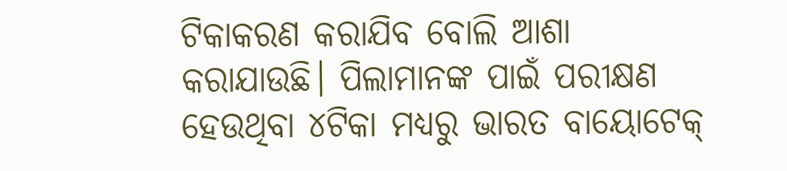ଟିକାକରଣ କରାଯିବ ବୋଲି ଆଶା କରାଯାଉଛି। ପିଲାମାନଙ୍କ ପାଇଁ ପରୀକ୍ଷଣ ହେଉଥିବା ୪ଟିକା ମଧ୍ୟରୁ ଭାରତ ବାୟୋଟେକ୍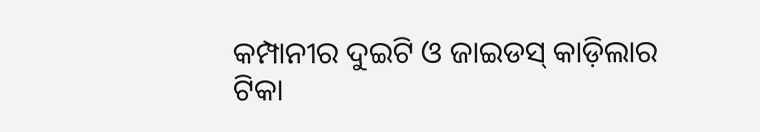କମ୍ପାନୀର ଦୁଇଟି ଓ ଜାଇଡସ୍ କାଡ଼ିଲାର ଟିକା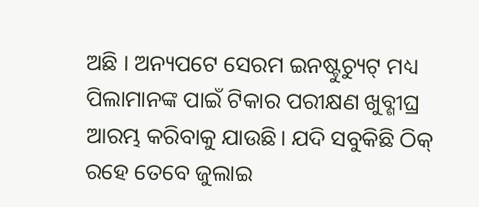ଅଛି । ଅନ୍ୟପଟେ ସେରମ ଇନଷ୍ଟୁଚ୍ୟୁଟ୍ ମଧ୍ୟ ପିଲାମାନଙ୍କ ପାଇଁ ଟିକାର ପରୀକ୍ଷଣ ଖୁବ୍ଶୀଘ୍ର ଆରମ୍ଭ କରିବାକୁ ଯାଉଛି। ଯଦି ସବୁକିଛି ଠିକ୍ ରହେ ତେବେ ଜୁଲାଇ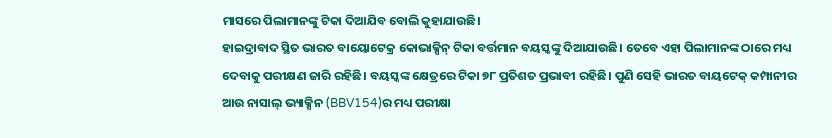ମାସରେ ପିଲାମାନଙ୍କୁ ଟିକା ଦିଆଯିବ ବୋଲି କୁହାଯାଉଛି।
ହାଇଦ୍ରାବାଦ ସ୍ଥିତ ଭାରତ ବାୟୋଟେକ୍ର କୋଭାକ୍ସିନ୍ ଟିକା ବର୍ତ୍ତମାନ ବୟସ୍କଙ୍କୁ ଦିଆଯାଉଛି। ତେବେ ଏହା ପିଲାମାନଙ୍କ ଠାରେ ମଧ୍ୟ ଦେବାକୁ ପରୀକ୍ଷଣ ଜାରି ରହିଛି। ବୟସ୍କଙ୍କ କ୍ଷେତ୍ରରେ ଟିକା ୭୮ ପ୍ରତିଶତ ପ୍ରଭାବୀ ରହିଛି। ପୁଣି ସେହି ଭାରତ ବାୟଟେକ୍ କମ୍ପାନୀର ଆଉ ନାସାଲ୍ ଭ୍ୟାକ୍ସିନ (BBV154)ର ମଧ୍ୟ ପରୀକ୍ଷା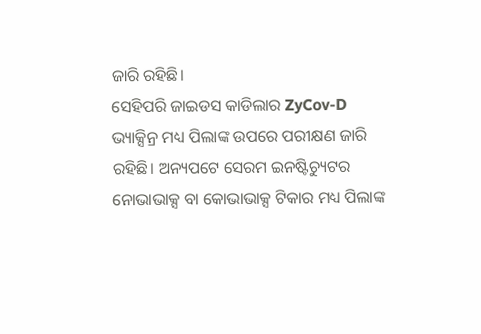ଜାରି ରହିଛି।
ସେହିପରି ଜାଇଡସ କାଡିଲାର ZyCov-D ଭ୍ୟାକ୍ସିନ୍ର ମଧ୍ୟ ପିଲାଙ୍କ ଉପରେ ପରୀକ୍ଷଣ ଜାରି ରହିଛି। ଅନ୍ୟପଟେ ସେରମ ଇନଷ୍ଟିଚ୍ୟୁଟର ନୋଭାଭାକ୍ସ ବା କୋଭାଭାକ୍ସ ଟିକାର ମଧ୍ୟ ପିଲାଙ୍କ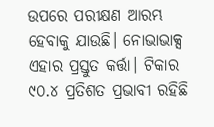ଉପରେ ପରୀକ୍ଷଣ ଆରମ୍ଭ ହେବାକୁ ଯାଉଛି। ନୋଭାଭାକ୍ସ ଏହାର ପ୍ରସ୍ତୁତ କର୍ତ୍ତା। ଟିକାର ୯୦.୪ ପ୍ରତିଶତ ପ୍ରଭାବୀ ରହିଛି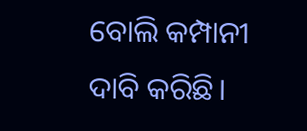ବୋଲି କମ୍ପାନୀ ଦାବି କରିଛି।